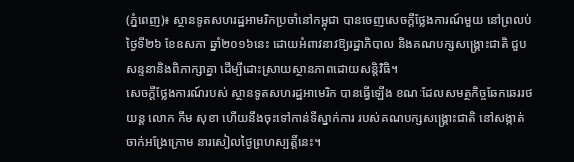(ភ្នំពេញ)៖ ស្ថានទូតសហរដ្ឋអាមរិកប្រចាំនៅកម្ពុជា បានចេញសេចក្តីថ្លែងការណ៍មួយ នៅព្រលប់ថ្ងៃទី២៦ ខែឧសភា ឆ្នាំ២០១៦នេះ ដោយអំពាវនាវឱ្យរដ្ឋាភិបាល និងគណបក្សសង្រ្គោះជាតិ ជួបសន្ទនានិងពិភាក្សាគ្នា ដើម្បីដោះស្រាយស្ថានភាពដោយសន្តិវិធិ។
សេចក្តីថ្លែងការណ៍របស់ ស្ថានទូតសហរដ្ឋអាមេរិក បានធ្វើឡើង ខណៈដែលសមត្ថកិច្ចឆែកឆេររថយន្ត លោក កឹម សុខា ហើយនឹងចុះទៅកាន់ទីស្នាក់ការ របស់គណបក្សសង្រ្គោះជាតិ នៅសង្កាត់ចាក់អង្រែក្រោម នារសៀលថ្ងៃព្រហស្បត្តិ៍នេះ។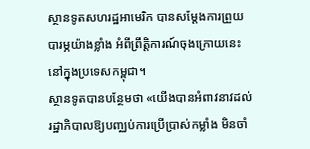ស្ថានទូតសហរដ្ឋអាមេរិក បានសម្តែងការព្រួយបារម្ភយ៉ាងខ្លាំង អំពីព្រឹត្តិការណ៍ចុងក្រោយនេះនៅក្នុងប្រទេសកម្ពុជា។
ស្ថានទូតបានបន្ថែមថា «យើងបានអំពាវនាវដល់រដ្ឋាភិបាលឱ្យបញ្ឈប់ការប្រើប្រាស់កម្លាំង មិនចាំ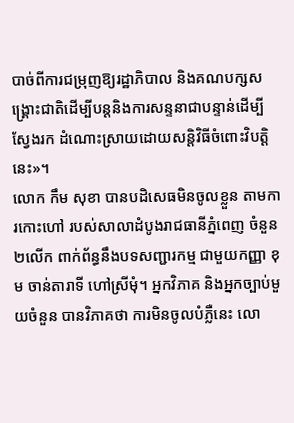បាច់ពីការជម្រុញឱ្យរដ្ឋាភិបាល និងគណបក្សសង្គ្រោះជាតិដើម្បីបន្តនិងការសន្ទនាជាបន្ទាន់ដើម្បីស្វែងរក ដំណោះស្រាយដោយសន្តិវិធីចំពោះវិបត្តិនេះ»។
លោក កឹម សុខា បានបដិសេធមិនចូលខ្លួន តាមការកោះហៅ របស់សាលាដំបូងរាជធានីភ្នំពេញ ចំនួន២លើក ពាក់ព័ន្ធនឹងបទសញ្ជារកម្ម ជាមួយកញ្ញា ខុម ចាន់តារាទី ហៅស្រីមុំ។ អ្នកវិភាគ និងអ្នកច្បាប់មួយចំនួន បានវិភាគថា ការមិនចូលបំភ្លឺនេះ លោ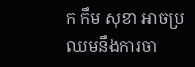ក កឹម សុខា អាចប្រឈមនឹងការចា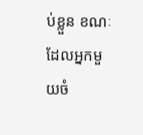ប់ខ្លួន ខណៈដែលអ្នកមួយចំ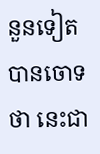នួនទៀត បានចោទថា នេះជា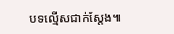បទល្មើសជាក់ស្តែង៕